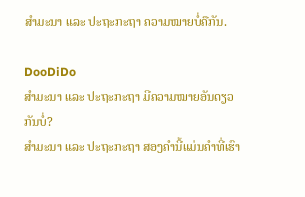ສຳມະນາ ແລະ ປະຖະກະຖາ ຄວາມໝາຍບໍ່ຄືກັນ.

DooDiDo
ສຳມະນາ ແລະ ປະຖະກະຖາ ມີຄວາມໝາຍອັນດຽວກັນບໍ່?
ສຳມະນາ ແລະ ປະຖະກະຖາ ສອງຄຳນີ້ແມ່ນຄຳທີ່ເຮົາ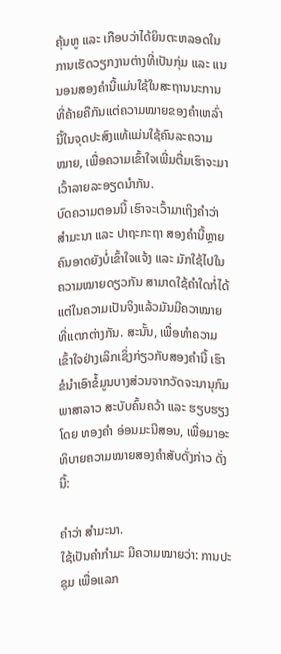ຄຸ້ນຫູ ແລະ ເກືອບວ່າໄດ້ຍິນຕະຫລອດໃນການເຮັດວຽກງານຕ່າງທີ່ເປັນກຸ່ມ ແລະ ແນນອນສອງຄຳນີ້ແມ່ນໃຊ້ໃນສະຖານນະການທີ່ຄ້າຍຄືກັນແຕ່ຄວາມໝາຍຂອງຄຳເຫລົ່ານີ້ໃນຈຸດປະສົງແທ້ແມ່ນໃຊ້ຄົນລະຄວາມໝາຍ, ເພື່ອຄວາມເຂົ້າໃຈເພີ່ມຕື່ມເຮົາຈະມາເວົ້າລາຍລະອຽດນຳກັນ.
ບົດຄວາມຕອນນີ້ ເຮົາຈະເວົ້າມາເຖິງຄໍາວ່າ ສໍາມະນາ ແລະ ປາຖະກະຖາ ສອງຄໍານີ້ຫຼາຍຄົນອາດຍັງບໍ່ເຂົ້າໃຈແຈ້ງ ແລະ ມັກໃຊ້ໄປໃນຄວາມໝາຍດຽວກັນ ສາມາດໃຊ້ຄໍາໃດກໍ່ໄດ້ ແຕ່ໃນຄວາມເປັນຈິງແລ້ວມັນມີຄວາໝາຍທີ່ແຕກຕ່າງກັນ. ສະນັ້ນ, ເພື່ອທໍາຄວາມເຂົ້າໃຈຢ່າງເລິກເຊິ່ງກ່ຽວກັບສອງຄໍານີ້ ເຮົາຂໍນໍາເອົາຂໍ້ມູນບາງສ່ວນຈາກວັດຈະນານຸກົມພາສາລາວ ສະບັບຄົ້ນຄວ້າ ແລະ ຮຽບຮຽງ ໂດຍ ທອງຄຳ ອ່ອນມະນີສອນ, ເພື່ອມາອະທິບາຍຄວາມໝາຍສອງຄໍາສັບດັ່ງກ່າວ ດັ່ງນີ້:

ຄຳວ່າ ສໍາມະນາ.
ໃຊ້ເປັນຄໍາກໍາມະ ມີຄວາມໝາຍວ່າ: ການປະຊຸມ ເພື່ອແລກ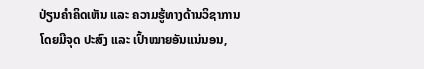ປ່ຽນຄໍາຄິດເຫັນ ແລະ ຄວາມຮູ້ທາງດ້ານວິຊາການ ໂດຍມີຈຸດ ປະສົງ ແລະ ເປົ້າໝາຍອັນແນ່ນອນ,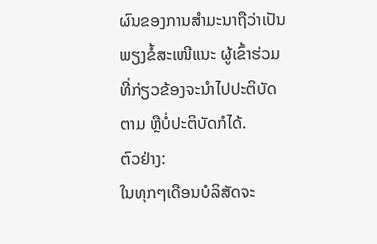ຜົນຂອງການສໍາມະນາຖືວ່າເປັນພຽງຂໍ້ສະເໜີແນະ ຜູ້ເຂົ້າຮ່ວມທີ່ກ່ຽວຂ້ອງຈະນໍາໄປປະຕິບັດຕາມ ຫຼືບໍ່ປະຕິບັດກໍໄດ້.
ຕົວຢ່າງ:
ໃນທຸກໆເດືອນບໍລິສັດຈະ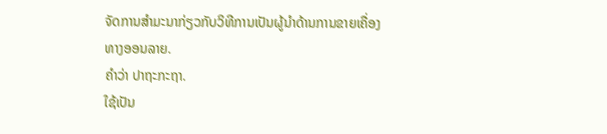ຈັດການສໍາມະນາກ່ຽວກັບວິທີການເປັນຜູ້ນໍາດ້ານການຂາຍເຄື່ອງ
ທາງອອນລາຍ.
ຄຳວ່າ ປາຖະກະຖາ.
ໃຊ້ເປັນ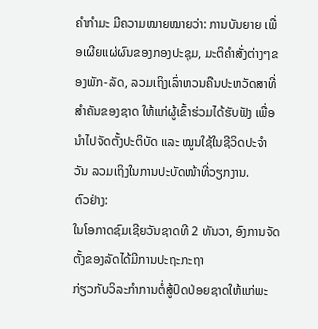ຄໍາກໍາມະ ມີຄວາມໝາຍໝາຍວ່າ: ການບັນຍາຍ ເພື່ອເຜີຍແຜ່ຜົນຂອງກອງປະຊຸມ, ມະຕິຄໍາສັ່ງຕ່າງໆຂອງພັກ-ລັດ, ລວມເຖິງເລົ່າຫວນຄືນປະຫວັດສາທີ່ສໍາຄັນຂອງຊາດ ໃຫ້ແກ່ຜູ້ເຂົ້າຮ່ວມໄດ້ຮັບຟັງ ເພື່ອນໍາໄປຈັດຕັ້ງປະຕິບັດ ແລະ ໝູນໃຊ້ໃນຊີວິດປະຈໍາວັນ ລວມເຖິງໃນການປະບັດໜ້າທີ່ວຽກງານ.
ຕົວຢ່າງ:
ໃນໂອກາດຊົມເຊີຍວັນຊາດທີ 2 ທັນວາ, ອົງການຈັດຕັ້ງຂອງລັດໄດ້ມີການປະຖະກະຖາ
ກ່ຽວກັບວິລະກໍາການຕໍ່ສູ້ປົດປ່ອຍຊາດໃຫ້ແກ່ພະ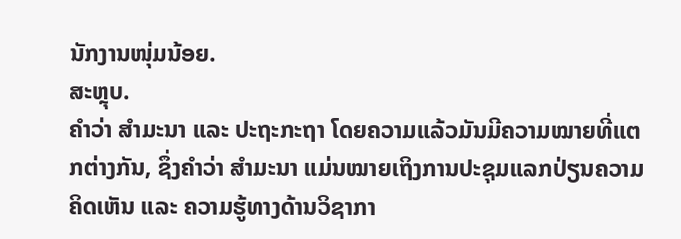ນັກງານໜຸ່ມນ້ອຍ.
ສະຫຼຸບ.
ຄໍາວ່າ ສໍາມະນາ ແລະ ປະຖະກະຖາ ໂດຍຄວາມແລ້ວມັນມີຄວາມໝາຍທີ່ແຕກຕ່າງກັນ, ຊຶ່ງຄໍາວ່າ ສໍາມະນາ ແມ່ນໝາຍເຖິງການປະຊຸມແລກປ່ຽນຄວາມຄິດເຫັນ ແລະ ຄວາມຮູ້ທາງດ້ານວິຊາກາ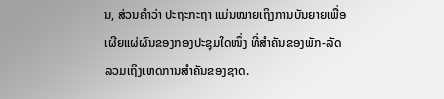ນ, ສ່ວນຄໍາວ່າ ປະຖະກະຖາ ແມ່ນໝາຍເຖິງການບັນຍາຍເພື່ອເຜີຍແຜ່ຜົນຂອງກອງປະຊຸມໃດໜຶ່ງ ທີ່ສໍາຄັນຂອງພັກ-ລັດ ລວມເຖິງເຫດການສໍາຄັນຂອງຊາດ.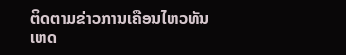ຕິດຕາມຂ່າວການເຄືອນໄຫວທັນເຫດ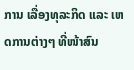ການ ເລື່ອງທຸລະກິດ ແລະ ເຫດການຕ່າງໆ ທີ່ໜ້າສົນ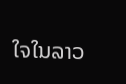ໃຈໃນລາວ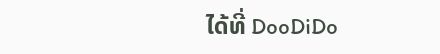ໄດ້ທີ່ DooDiDo